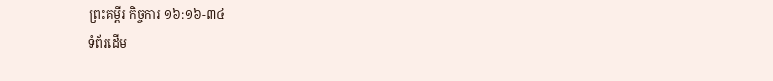ព្រះគម្ពីរ កិច្ចការ ១៦:១៦-៣៤
ទំព័រដើម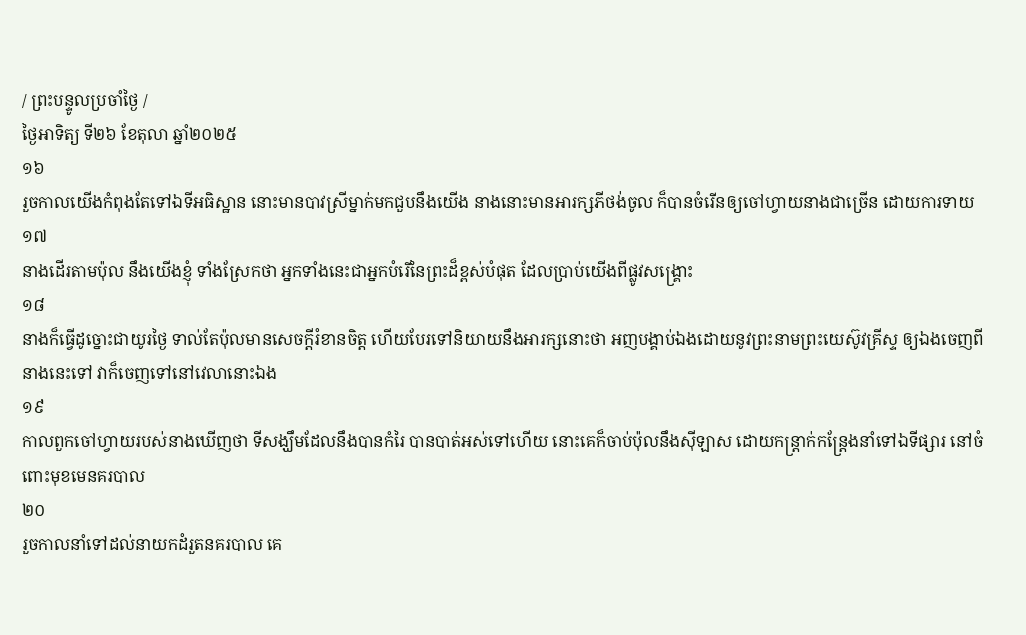/ ព្រះបន្ទូលប្រចាំថ្ងៃ /
ថ្ងៃអាទិត្យ ទី២៦ ខែតុលា ឆ្នាំ២០២៥
១៦
រួចកាលយើងកំពុងតែទៅឯទីអធិស្ឋាន នោះមានបាវស្រីម្នាក់មកជួបនឹងយើង នាងនោះមានអារក្សភីថង់ចូល ក៏បានចំរើនឲ្យចៅហ្វាយនាងជាច្រើន ដោយការទាយ
១៧
នាងដើរតាមប៉ុល នឹងយើងខ្ញុំ ទាំងស្រែកថា អ្នកទាំងនេះជាអ្នកបំរើនៃព្រះដ៏ខ្ពស់បំផុត ដែលប្រាប់យើងពីផ្លូវសង្គ្រោះ
១៨
នាងក៏ធ្វើដូច្នោះជាយូរថ្ងៃ ទាល់តែប៉ុលមានសេចក្ដីរំខានចិត្ត ហើយបែរទៅនិយាយនឹងអារក្សនោះថា អញបង្គាប់ឯងដោយនូវព្រះនាមព្រះយេស៊ូវគ្រីស្ទ ឲ្យឯងចេញពីនាងនេះទៅ វាក៏ចេញទៅនៅវេលានោះឯង
១៩
កាលពួកចៅហ្វាយរបស់នាងឃើញថា ទីសង្ឃឹមដែលនឹងបានកំរៃ បានបាត់អស់ទៅហើយ នោះគេក៏ចាប់ប៉ុលនឹងស៊ីឡាស ដោយកន្ត្រាក់កន្ត្រែងនាំទៅឯទីផ្សារ នៅចំពោះមុខមេនគរបាល
២០
រួចកាលនាំទៅដល់នាយកដំរួតនគរបាល គេ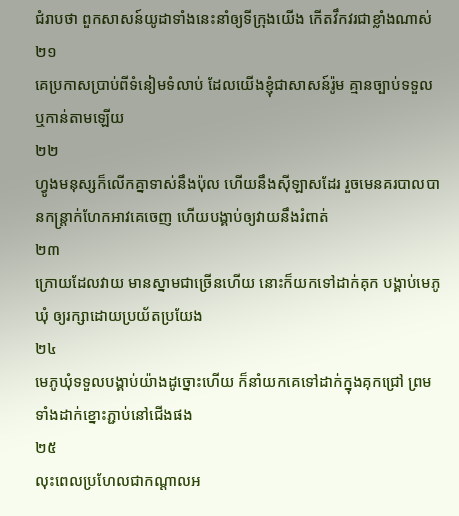ជំរាបថា ពួកសាសន៍យូដាទាំងនេះនាំឲ្យទីក្រុងយើង កើតវឹកវរជាខ្លាំងណាស់
២១
គេប្រកាសប្រាប់ពីទំនៀមទំលាប់ ដែលយើងខ្ញុំជាសាសន៍រ៉ូម គ្មានច្បាប់ទទួល ឬកាន់តាមឡើយ
២២
ហ្វូងមនុស្សក៏លើកគ្នាទាស់នឹងប៉ុល ហើយនឹងស៊ីឡាសដែរ រួចមេនគរបាលបានកន្ត្រាក់ហែកអាវគេចេញ ហើយបង្គាប់ឲ្យវាយនឹងរំពាត់
២៣
ក្រោយដែលវាយ មានស្នាមជាច្រើនហើយ នោះក៏យកទៅដាក់គុក បង្គាប់មេភូឃុំ ឲ្យរក្សាដោយប្រយ័តប្រយែង
២៤
មេភូឃុំទទួលបង្គាប់យ៉ាងដូច្នោះហើយ ក៏នាំយកគេទៅដាក់ក្នុងគុកជ្រៅ ព្រមទាំងដាក់ខ្នោះភ្ជាប់នៅជើងផង
២៥
លុះពេលប្រហែលជាកណ្តាលអ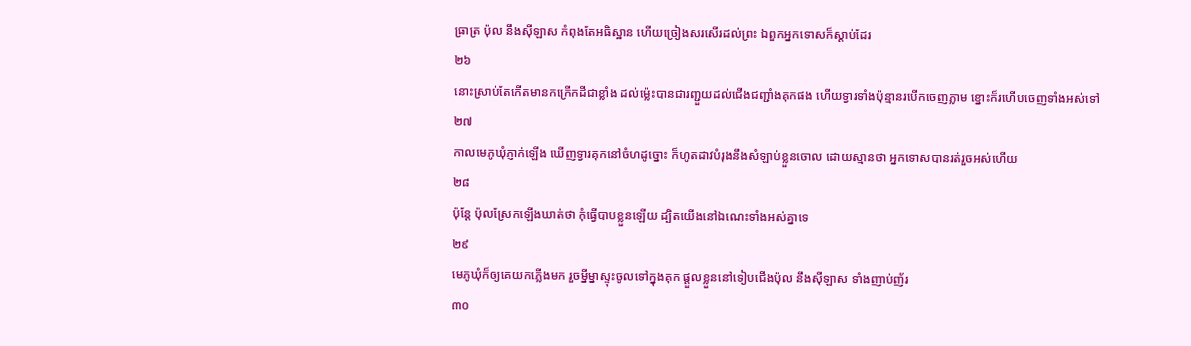ធ្រាត្រ ប៉ុល នឹងស៊ីឡាស កំពុងតែអធិស្ឋាន ហើយច្រៀងសរសើរដល់ព្រះ ឯពួកអ្នកទោសក៏ស្តាប់ដែរ
២៦
នោះស្រាប់តែកើតមានកក្រើកដីជាខ្លាំង ដល់ម៉្លេះបានជារញ្ជួយដល់ជើងជញ្ជាំងគុកផង ហើយទ្វារទាំងប៉ុន្មានរបើកចេញភ្លាម ខ្នោះក៏រហើបចេញទាំងអស់ទៅ
២៧
កាលមេភូឃុំភ្ញាក់ឡើង ឃើញទ្វារគុកនៅចំហដូច្នោះ ក៏ហូតដាវបំរុងនឹងសំឡាប់ខ្លួនចោល ដោយស្មានថា អ្នកទោសបានរត់រួចអស់ហើយ
២៨
ប៉ុន្តែ ប៉ុលស្រែកឡើងឃាត់ថា កុំធ្វើបាបខ្លួនឡើយ ដ្បិតយើងនៅឯណេះទាំងអស់គ្នាទេ
២៩
មេភូឃុំក៏ឲ្យគេយកភ្លើងមក រួចម្នីម្នាស្ទុះចូលទៅក្នុងគុក ផ្តួលខ្លួននៅទៀបជើងប៉ុល នឹងស៊ីឡាស ទាំងញាប់ញ័រ
៣០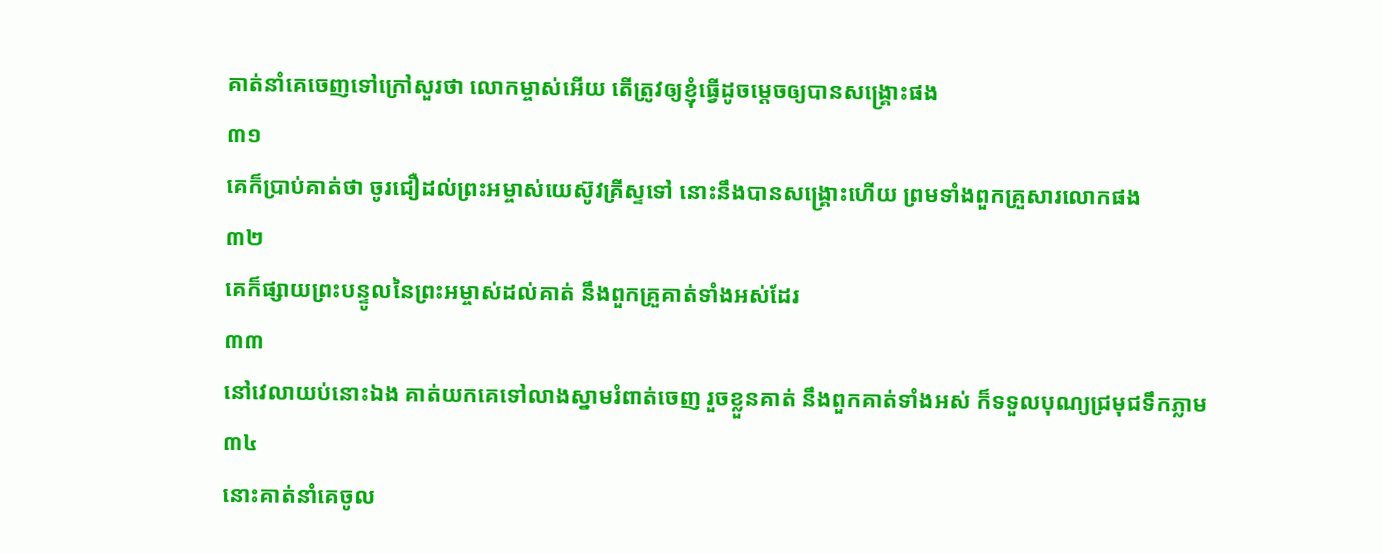គាត់នាំគេចេញទៅក្រៅសួរថា លោកម្ចាស់អើយ តើត្រូវឲ្យខ្ញុំធ្វើដូចម្តេចឲ្យបានសង្គ្រោះផង
៣១
គេក៏ប្រាប់គាត់ថា ចូរជឿដល់ព្រះអម្ចាស់យេស៊ូវគ្រីស្ទទៅ នោះនឹងបានសង្គ្រោះហើយ ព្រមទាំងពួកគ្រួសារលោកផង
៣២
គេក៏ផ្សាយព្រះបន្ទូលនៃព្រះអម្ចាស់ដល់គាត់ នឹងពួកគ្រួគាត់ទាំងអស់ដែរ
៣៣
នៅវេលាយប់នោះឯង គាត់យកគេទៅលាងស្នាមរំពាត់ចេញ រួចខ្លួនគាត់ នឹងពួកគាត់ទាំងអស់ ក៏ទទួលបុណ្យជ្រមុជទឹកភ្លាម
៣៤
នោះគាត់នាំគេចូល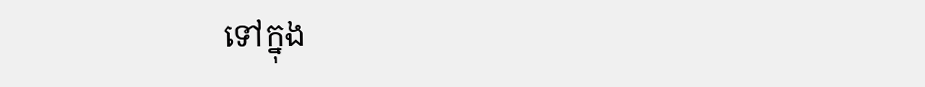ទៅក្នុង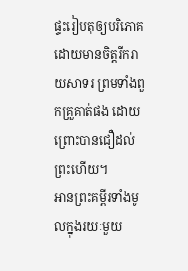ផ្ទះរៀបតុឲ្យបរិភោគ ដោយមានចិត្តរីករាយសាទរ ព្រមទាំងពួកគ្រួគាត់ផង ដោយព្រោះបានជឿដល់ព្រះហើយ។
អានព្រះគម្ពីរទាំងមូលក្នុងរយៈមួយ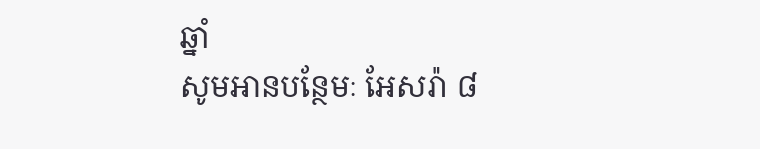ឆ្នាំ
សូមអានបន្ថែមៈ អែសរ៉ា ៨